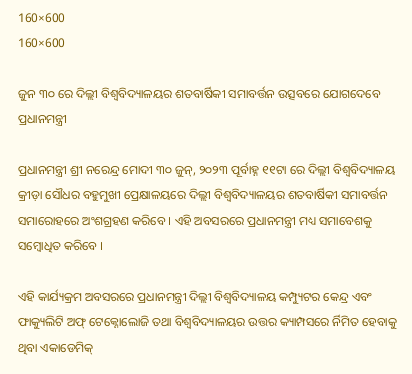160×600
160×600

ଜୁନ ୩୦ ରେ ଦିଲ୍ଲୀ ବିଶ୍ୱବିଦ୍ୟାଳୟର ଶତବାର୍ଷିକୀ ସମାବର୍ତ୍ତନ ଉତ୍ସବରେ ଯୋଗଦେବେ ପ୍ରଧାନମନ୍ତ୍ରୀ

ପ୍ରଧାନମନ୍ତ୍ରୀ ଶ୍ରୀ ନରେନ୍ଦ୍ର ମୋଦୀ ୩୦ ଜୁନ୍‌, ୨୦୨୩ ପୂର୍ବାହ୍ନ ୧୧ଟା ରେ ଦିଲ୍ଲୀ ବିଶ୍ୱବିଦ୍ୟାଳୟ କ୍ରୀଡ଼ା ସୌଧର ବହୁମୁଖୀ ପ୍ରେକ୍ଷାଳୟରେ ଦିଲ୍ଲୀ ବିଶ୍ୱବିଦ୍ୟାଳୟର ଶତବାର୍ଷିକୀ ସମାବର୍ତ୍ତନ ସମାରୋହରେ ଅଂଶଗ୍ରହଣ କରିବେ । ଏହି ଅବସରରେ ପ୍ରଧାନମନ୍ତ୍ରୀ ମଧ୍ୟ ସମାବେଶକୁ ସମ୍ବୋଧିତ କରିବେ ।

ଏହି କାର୍ଯ୍ୟକ୍ରମ ଅବସରରେ ପ୍ରଧାନମନ୍ତ୍ରୀ ଦିଲ୍ଲୀ ବିଶ୍ୱବିଦ୍ୟାଳୟ କମ୍ପ୍ୟୁଟର କେନ୍ଦ୍ର ଏବଂ ଫାକ୍ୟୁଲିଟି ଅଫ୍‍ ଟେକ୍ନୋଲୋଜି ତଥା ବିଶ୍ୱବିଦ୍ୟାଳୟର ଉତ୍ତର କ୍ୟାମ୍ପସରେ ର୍ନିମିତ ହେବାକୁ ଥିବା ଏକାଡେମିକ୍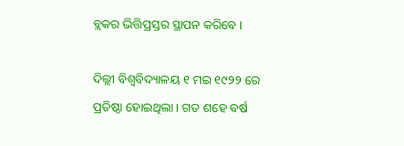ବ୍ଲକର ଭିତ୍ତିପ୍ରସ୍ତର ସ୍ଥାପନ କରିବେ ।

ଦିଲ୍ଲୀ ବିଶ୍ୱବିଦ୍ୟାଳୟ ୧ ମଇ ୧୯୨୨ ରେ ପ୍ରତିଷ୍ଠା ହୋଇଥିଲା । ଗତ ଶହେ ବର୍ଷ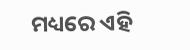ମଧ୍ୟରେ ଏହି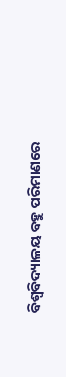ବିଶ୍ୱବିଦ୍ୟାଳୟ ବହୁ ପରିମାଣରେ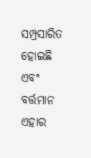ସମ୍ପ୍ରସାରିତ ହୋଇଛି ଏବଂ ବର୍ତ୍ତମାନ ଏହାର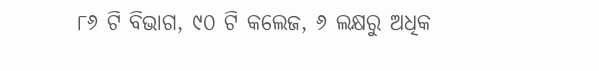୮୬ ଟି ବିଭାଗ, ୯୦ ଟି କଲେଜ, ୬ ଲକ୍ଷରୁ ଅଧିକ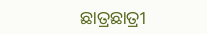ଛାତ୍ରଛାତ୍ରୀ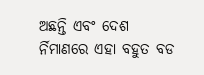ଅଛନ୍ତି ଏବଂ ଦେଶ ର୍ନିମାଣରେ ଏହା ବହୁତ ବଡ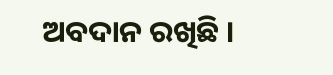ଅବଦାନ ରଖିଛି ।